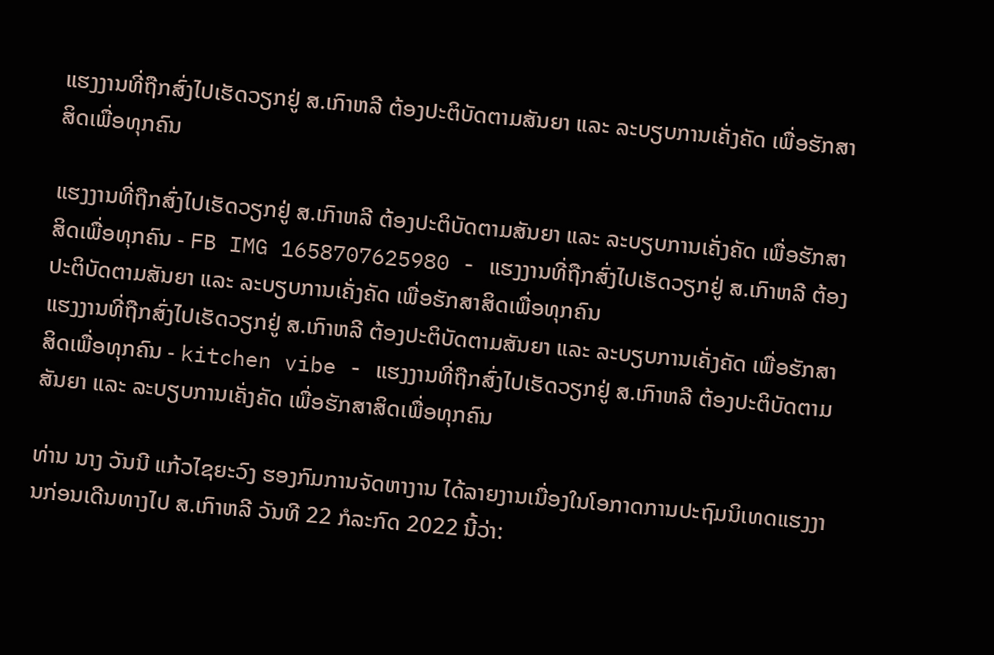ແຮງງານທີ່ຖືກສົ່ງໄປເຮັດວຽກຢູ່ ສ.ເກົາຫລີ ຕ້ອງປະຕິບັດຕາມສັນຍາ ແລະ ລະບຽບການເຄັ່ງຄັດ ເພື່ອຮັກສາສິດເພື່ອທຸກຄົນ

ແຮງງານທີ່ຖືກສົ່ງໄປເຮັດວຽກຢູ່ ສ.ເກົາຫລີ ຕ້ອງປະຕິບັດຕາມສັນຍາ ແລະ ລະບຽບການເຄັ່ງຄັດ ເພື່ອຮັກສາສິດເພື່ອທຸກຄົນ - FB IMG 1658707625980 - ແຮງງານທີ່ຖືກສົ່ງໄປເຮັດວຽກຢູ່ ສ.ເກົາຫລີ ຕ້ອງປະຕິບັດຕາມສັນຍາ ແລະ ລະບຽບການເຄັ່ງຄັດ ເພື່ອຮັກສາສິດເພື່ອທຸກຄົນ
ແຮງງານທີ່ຖືກສົ່ງໄປເຮັດວຽກຢູ່ ສ.ເກົາຫລີ ຕ້ອງປະຕິບັດຕາມສັນຍາ ແລະ ລະບຽບການເຄັ່ງຄັດ ເພື່ອຮັກສາສິດເພື່ອທຸກຄົນ - kitchen vibe - ແຮງງານທີ່ຖືກສົ່ງໄປເຮັດວຽກຢູ່ ສ.ເກົາຫລີ ຕ້ອງປະຕິບັດຕາມສັນຍາ ແລະ ລະບຽບການເຄັ່ງຄັດ ເພື່ອຮັກສາສິດເພື່ອທຸກຄົນ

ທ່ານ ນາງ ວັນນີ ແກ້ວໄຊຍະວົງ ຮອງກົມການຈັດຫາງານ ໄດ້ລາຍງານເນື່ອງໃນໂອກາດການປະຖົມນິເທດແຮງງານກ່ອນເດີນທາງໄປ ສ.ເກົາຫລີ ວັນທີ 22 ກໍລະກົດ 2022 ນີ້ວ່າ: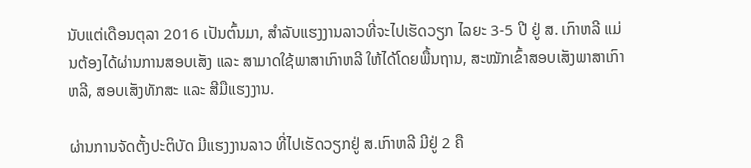ນັບແຕ່ເດືອນຕຸລາ 2016 ເປັນຕົ້ນມາ, ສຳລັບແຮງງານລາວທີ່ຈະໄປເຮັດວຽກ ໄລຍະ 3-5 ປີ ຢູ່ ສ. ເກົາຫລີ ແມ່ນຕ້ອງໄດ້ຜ່ານການສອບເສັງ ແລະ ສາມາດໃຊ້ພາສາເກົາຫລີ ໃຫ້ໄດ້ໂດຍພື້ນຖານ, ສະໝັກເຂົ້າສອບເສັງພາສາເກົາຫລີ, ສອບເສັງທັກສະ ແລະ ສີມືແຮງງານ.

ຜ່ານການຈັດຕັ້ງປະຕິບັດ ມີແຮງງານລາວ ທີ່ໄປເຮັດວຽກຢູ່ ສ.ເກົາຫລີ ມີຢູ່ 2 ຄື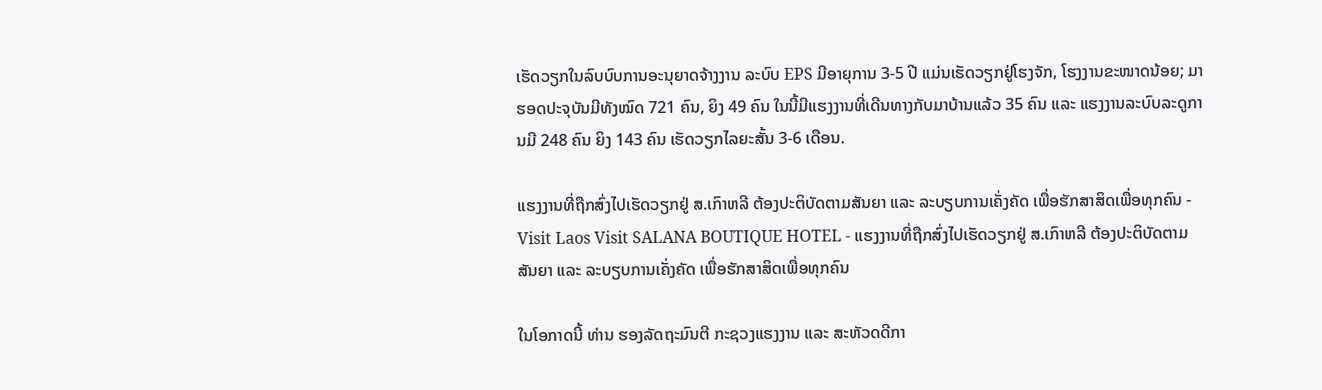ເຮັດວຽກໃນລົບບົບການອະນຸຍາດຈ້າງງານ ລະບົບ EPS ມີອາຍຸການ 3-5 ປີ ແມ່ນເຮັດວຽກຢູ່ໂຮງຈັກ, ໂຮງງານຂະໜາດນ້ອຍ; ມາຮອດປະຈຸບັນມີທັງໝົດ 721 ຄົນ, ຍິງ 49 ຄົນ ໃນນີ້ມີແຮງງານທີ່ເດີນທາງກັບມາບ້ານແລ້ວ 35 ຄົນ ແລະ ແຮງງານລະບົບລະດູການມີ 248 ຄົນ ຍິງ 143 ຄົນ ເຮັດວຽກໄລຍະສັ້ນ 3-6 ເດືອນ.

ແຮງງານທີ່ຖືກສົ່ງໄປເຮັດວຽກຢູ່ ສ.ເກົາຫລີ ຕ້ອງປະຕິບັດຕາມສັນຍາ ແລະ ລະບຽບການເຄັ່ງຄັດ ເພື່ອຮັກສາສິດເພື່ອທຸກຄົນ - Visit Laos Visit SALANA BOUTIQUE HOTEL - ແຮງງານທີ່ຖືກສົ່ງໄປເຮັດວຽກຢູ່ ສ.ເກົາຫລີ ຕ້ອງປະຕິບັດຕາມສັນຍາ ແລະ ລະບຽບການເຄັ່ງຄັດ ເພື່ອຮັກສາສິດເພື່ອທຸກຄົນ

ໃນໂອກາດນີ້ ທ່ານ ຮອງລັດຖະມົນຕີ ກະຊວງແຮງງານ ແລະ ສະຫັວດດີກາ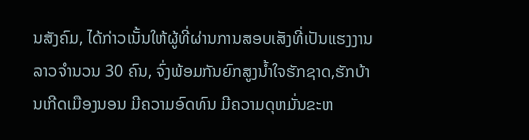ນສັງຄົມ, ໄດ້ກ່າວເນັ້ນໃຫ້ຜູ້ທີ່ຜ່ານການສອບເສັງທີ່ເປັນແຮງງານລາວຈຳນວນ 30 ຄົນ, ຈົ່ງພ້ອມກັນຍົກສູງນ້ຳໃຈຮັກຊາດ,ຮັກບ້ານເກີດເມືອງນອນ ມີຄວາມອົດທົນ ມີຄວາມດຸຫມັ່ນຂະຫ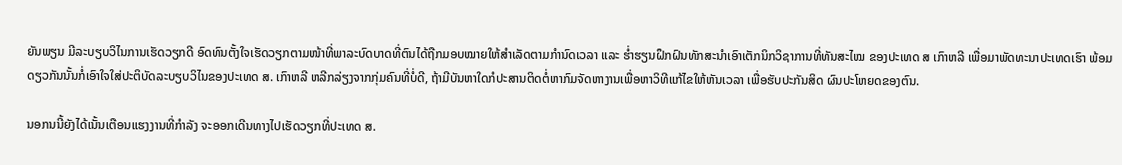ຍັນພຽນ ມີລະບຽບວິໄນການເຮັດວຽກດີ ອົດທົນຕັ້ງໃຈເຮັດວຽກຕາມໜ້າທີ່ພາລະບົດບາດທີ່ຕົນໄດ້ຖືກມອບໝາຍໃຫ້ສຳເລັດຕາມກຳນົດເວລາ ແລະ ຮ່ຳຮຽນຝຶກຝົນທັກສະນຳເອົາເຕັກນິກວິຊາການທີ່ທັນສະໄໝ ຂອງປະເທດ ສ ເກົາຫລີ ເພື່ອມາພັດທະນາປະເທດເຮົາ ພ້ອມດຽວກັນນັ້ນກໍ່ເອົາໃຈໃສ່ປະຕິບັດລະບຽບວິໄນຂອງປະເທດ ສ. ເກົາຫລີ ຫລີກລ່ຽງຈາກກຸ່ມຄົນທີ່ບໍ່ດີ, ຖ້າມີບັນຫາໃດກໍປະສານຕິດຕໍ່ຫາກົມຈັດຫາງານເພື່ອຫາວິທີແກ້ໄຂໃຫ້ຫັນເວລາ ເພື່ອຮັບປະກັນສິດ ຜົນປະໂຫຍດຂອງຕົນ.

ນອກນນີ້ຍັງໄດ້ເນັ້ນເຕືອນແຮງງານທີ່ກຳລັງ ຈະອອກເດີນທາງໄປເຮັດວຽກທີ່ປະເທດ ສ.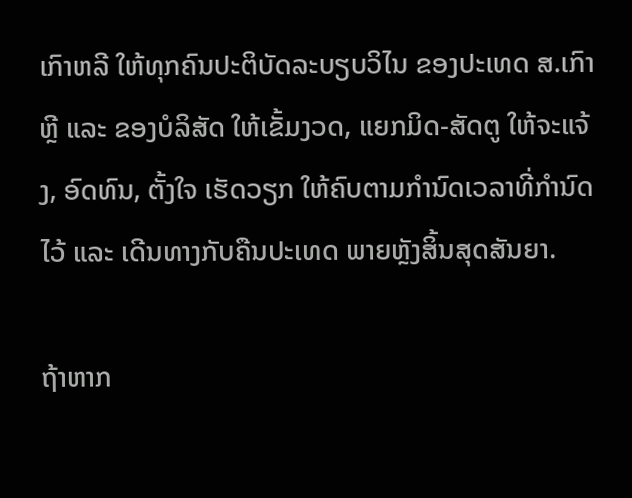ເກົາຫລີ ໃຫ້ທຸກຄົນປະຕິບັດລະບຽບວິໄນ ຂອງປະເທດ ສ.ເກົາຫຼີ ແລະ ຂອງບໍລິສັດ ໃຫ້ເຂັ້ມງວດ, ແຍກມິດ-ສັດຕູ ໃຫ້ຈະແຈ້ງ, ອົດທົນ, ຕັ້ງໃຈ ເຮັດວຽກ ໃຫ້ຄົບຕາມກໍານົດເວລາທີ່ກໍານົດໄວ້ ແລະ ເດີນທາງກັບຄືນປະເທດ ພາຍຫຼັງສິ້ນສຸດສັນຍາ.

ຖ້າຫາກ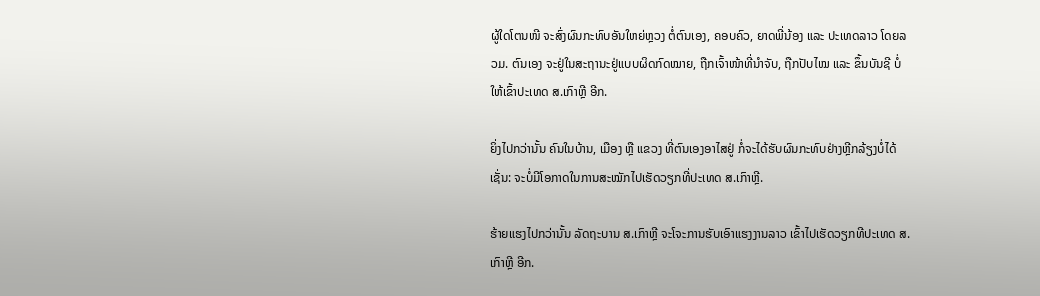ຜູ້ໃດໂຕນໜີ ຈະສົ່ງຜົນກະທົບອັນໃຫຍ່ຫຼວງ ຕໍ່ຕົນເອງ, ຄອບຄົວ, ຍາດພີ່ນ້ອງ ແລະ ປະເທດລາວ ໂດຍລວມ. ຕົນເອງ ຈະຢູ່ໃນສະຖານະຢູ່ແບບຜິດກົດໝາຍ, ຖືກເຈົ້າໜ້າທີ່ນໍາຈັບ, ຖືກປັບໄໝ ແລະ ຂຶ້ນບັນຊີ ບໍ່ໃຫ້ເຂົ້າປະເທດ ສ.ເກົາຫຼີ ອີກ.

ຍິ່ງໄປກວ່ານັ້ນ ຄົນໃນບ້ານ, ເມືອງ ຫຼື ແຂວງ ທີ່ຕົນເອງອາໄສຢູ່ ກໍ່ຈະໄດ້ຮັບຜົນກະທົບຢ່າງຫຼີກລ້ຽງບໍ່ໄດ້ ເຊັ່ນ: ຈະບໍ່ມີໂອກາດໃນການສະໝັກໄປເຮັດວຽກທີ່ປະເທດ ສ.ເກົາຫຼີ.

ຮ້າຍແຮງໄປກວ່ານັ້ນ ລັດຖະບານ ສ.ເກົາຫຼີ ຈະໂຈະການຮັບເອົາແຮງງານລາວ ເຂົ້າໄປເຮັດວຽກທີປະເທດ ສ.ເກົາຫຼີ ອີກ.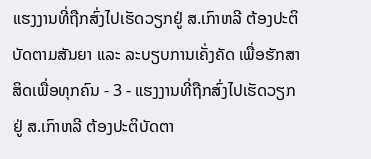ແຮງງານທີ່ຖືກສົ່ງໄປເຮັດວຽກຢູ່ ສ.ເກົາຫລີ ຕ້ອງປະຕິບັດຕາມສັນຍາ ແລະ ລະບຽບການເຄັ່ງຄັດ ເພື່ອຮັກສາສິດເພື່ອທຸກຄົນ - 3 - ແຮງງານທີ່ຖືກສົ່ງໄປເຮັດວຽກຢູ່ ສ.ເກົາຫລີ ຕ້ອງປະຕິບັດຕາ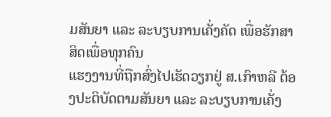ມສັນຍາ ແລະ ລະບຽບການເຄັ່ງຄັດ ເພື່ອຮັກສາສິດເພື່ອທຸກຄົນ
ແຮງງານທີ່ຖືກສົ່ງໄປເຮັດວຽກຢູ່ ສ.ເກົາຫລີ ຕ້ອງປະຕິບັດຕາມສັນຍາ ແລະ ລະບຽບການເຄັ່ງ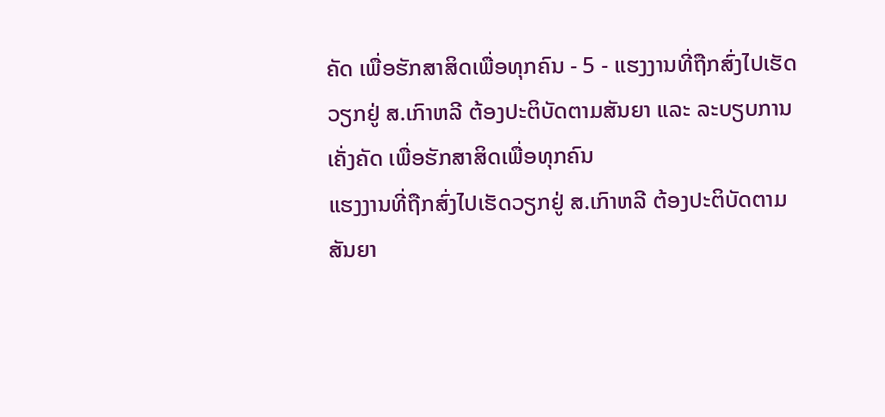ຄັດ ເພື່ອຮັກສາສິດເພື່ອທຸກຄົນ - 5 - ແຮງງານທີ່ຖືກສົ່ງໄປເຮັດວຽກຢູ່ ສ.ເກົາຫລີ ຕ້ອງປະຕິບັດຕາມສັນຍາ ແລະ ລະບຽບການເຄັ່ງຄັດ ເພື່ອຮັກສາສິດເພື່ອທຸກຄົນ
ແຮງງານທີ່ຖືກສົ່ງໄປເຮັດວຽກຢູ່ ສ.ເກົາຫລີ ຕ້ອງປະຕິບັດຕາມສັນຍາ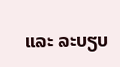ແລະ ລະບຽບ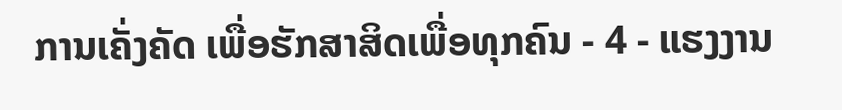ການເຄັ່ງຄັດ ເພື່ອຮັກສາສິດເພື່ອທຸກຄົນ - 4 - ແຮງງານ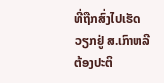ທີ່ຖືກສົ່ງໄປເຮັດວຽກຢູ່ ສ.ເກົາຫລີ ຕ້ອງປະຕິ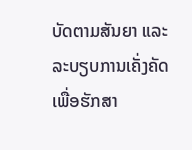ບັດຕາມສັນຍາ ແລະ ລະບຽບການເຄັ່ງຄັດ ເພື່ອຮັກສາ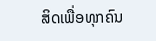ສິດເພື່ອທຸກຄົນ